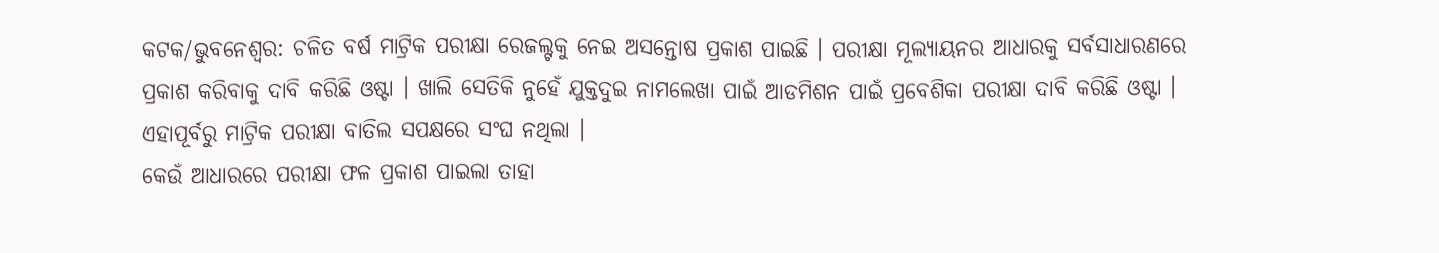କଟକ/ଭୁବନେଶ୍ବର: ଚଳିତ ବର୍ଷ ମାଟ୍ରିକ ପରୀକ୍ଷା ରେଜଲ୍ଟକୁ ନେଇ ଅସନ୍ତୋଷ ପ୍ରକାଶ ପାଇଛି । ପରୀକ୍ଷା ମୂଲ୍ୟାୟନର ଆଧାରକୁ ସର୍ବସାଧାରଣରେ ପ୍ରକାଶ କରିବାକୁ ଦାବି କରିଛି ଓଷ୍ଟା । ଖାଲି ସେତିକି ନୁହେଁ ଯୁକ୍ତଦୁଇ ନାମଲେଖା ପାଇଁ ଆଡମିଶନ ପାଇଁ ପ୍ରବେଶିକା ପରୀକ୍ଷା ଦାବି କରିଛି ଓଷ୍ଟା । ଏହାପୂର୍ବରୁ ମାଟ୍ରିକ ପରୀକ୍ଷା ବାତିଲ ସପକ୍ଷରେ ସଂଘ ନଥିଲା ।
କେଉଁ ଆଧାରରେ ପରୀକ୍ଷା ଫଳ ପ୍ରକାଶ ପାଇଲା ତାହା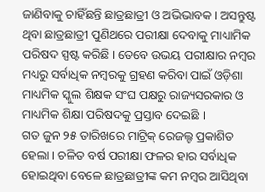ଜାଣିବାକୁ ଚାହିଁଛନ୍ତି ଛାତ୍ରଛାତ୍ରୀ ଓ ଅଭିଭାବକ । ଅସନ୍ତୁଷ୍ଟ ଥିବା ଛାତ୍ରଛାତ୍ରୀ ପୁଣିଥରେ ପରୀକ୍ଷା ଦେବାକୁ ମାଧ୍ୟାମିକ ପରିଷଦ ସ୍ପଷ୍ଟ କରିଛି । ତେବେ ଉଭୟ ପରୀକ୍ଷାର ନମ୍ବର ମଧ୍ୟରୁ ସର୍ବାଧିକ ନମ୍ବରକୁ ଗ୍ରହଣ କରିବା ପାଇଁ ଓଡ଼ିଶା ମାଧ୍ୟମିକ ସ୍କୁଲ ଶିକ୍ଷକ ସଂଘ ପକ୍ଷରୁ ରାଜ୍ୟସରକାର ଓ ମାଧ୍ୟମିକ ଶିକ୍ଷା ପରିଷଦକୁ ପ୍ରସ୍ତାବ ଦେଇଛି ।
ଗତ ଜୁନ ୨୫ ତାରିଖରେ ମାଟ୍ରିକ୍ ରେଜଲ୍ଟ ପ୍ରକାଶିତ ହେଲା । ଚଳିତ ବର୍ଷ ପରୀକ୍ଷା ଫଳର ହାର ସର୍ବାଧିକ ହୋଇଥିବା ବେଳେ ଛାତ୍ରଛାତ୍ରୀଙ୍କ କମ ନମ୍ବର ଆସିଥିବା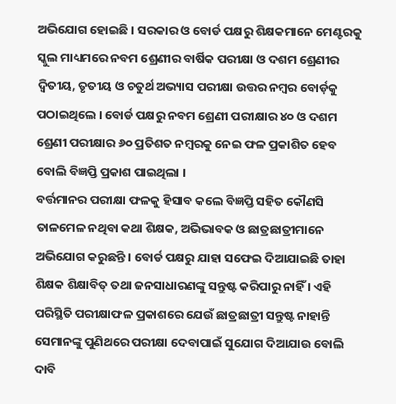ଅଭିଯୋଗ ହୋଇଛି । ସରକାର ଓ ବୋର୍ଡ ପକ୍ଷରୁ ଶିକ୍ଷକମାନେ ମେଣ୍ଟରକୁ ସ୍କୁଲ ମାଧ୍ୟମରେ ନବମ ଶ୍ରେଣୀର ବାର୍ଷିକ ପରୀକ୍ଷା ଓ ଦଶମ ଶ୍ରେଣୀର ଦ୍ଵିତୀୟ, ତୃତୀୟ ଓ ଚତୁର୍ଥ ଅଭ୍ୟାସ ପରୀକ୍ଷା ଉତ୍ତର ନମ୍ବର ବୋର୍ଡ଼କୁ ପଠାଇଥିଲେ । ବୋର୍ଡ ପକ୍ଷରୁ ନବମ ଶ୍ରେଣୀ ପରୀକ୍ଷାର ୪୦ ଓ ଦଶମ ଶ୍ରେଣୀ ପରୀକ୍ଷାର ୬୦ ପ୍ରତିଶତ ନମ୍ବରକୁ ନେଇ ଫଳ ପ୍ରକାଶିତ ହେବ ବୋଲି ବିଜ୍ଞପ୍ତି ପ୍ରକାଶ ପାଇଥିଲା ।
ବର୍ତ୍ତମାନର ପରୀକ୍ଷା ଫଳକୁ ହିସାବ କଲେ ବିଜ୍ଞପ୍ତି ସହିତ କୌଣସି ତାଳମେଳ ନଥିବା କଥା ଶିକ୍ଷକ, ଅଭିଭାବକ ଓ ଛାତ୍ରଛାତ୍ରୀମାନେ ଅଭିଯୋଗ କରୁଛନ୍ତି । ବୋର୍ଡ ପକ୍ଷରୁ ଯାହା ସଫେଇ ଦିଆଯାଇଛି ତାହା ଶିକ୍ଷକ ଶିକ୍ଷାବିତ୍ ତଥା ଜନସାଧାରଣଙ୍କୁ ସନ୍ତୁଷ୍ଟ କରିପାରୁ ନାହିଁ । ଏହି ପରିସ୍ଥିତି ପରୀକ୍ଷାଫଳ ପ୍ରକାଶରେ ଯେଉଁ ଛାତ୍ରଛାତ୍ରୀ ସନ୍ତୁଷ୍ଟ ନାହାନ୍ତି ସେମାନଙ୍କୁ ପୁଣିଥରେ ପରୀକ୍ଷା ଦେବାପାଇଁ ସୁଯୋଗ ଦିଆଯାଉ ବୋଲି ଦାବି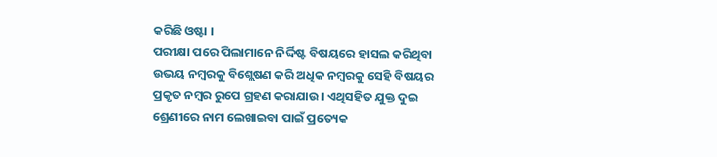କରିଛି ଓଷ୍ଟା ।
ପରୀକ୍ଷା ପରେ ପିଲାମାନେ ନିର୍ଦ୍ଦିଷ୍ଟ ବିଷୟରେ ହାସଲ କରିଥିବା ଉଭୟ ନମ୍ବରକୁ ବିଶ୍ଲେଷଣ କରି ଅଧିକ ନମ୍ବରକୁ ସେହି ବିଷୟର ପ୍ରକୃତ ନମ୍ବର ରୁପେ ଗ୍ରହଣ କରାଯାଉ। ଏଥିସହିତ ଯୁକ୍ତ ଦୁଇ ଶ୍ରେଣୀରେ ନାମ ଲେଖାଇବା ପାଇଁ ପ୍ରତ୍ୟେକ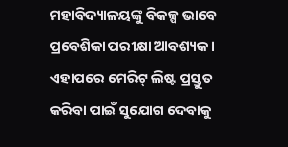ମହାବିଦ୍ୟାଳୟଙ୍କୁ ବିକଳ୍ପ ଭାବେ ପ୍ରବେଶିକା ପରୀକ୍ଷା ଆବଶ୍ୟକ । ଏହାପରେ ମେରିଟ୍ ଲିଷ୍ଟ ପ୍ରସ୍ତୁତ କରିବା ପାଇଁ ସୁଯୋଗ ଦେବାକୁ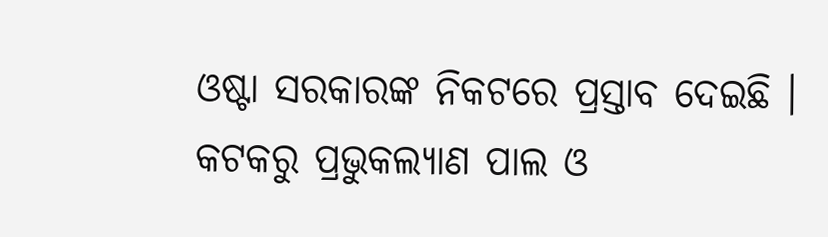ଓଷ୍ଟା ସରକାରଙ୍କ ନିକଟରେ ପ୍ରସ୍ତାବ ଦେଇଛି ।
କଟକରୁ ପ୍ରଭୁକଲ୍ୟାଣ ପାଲ ଓ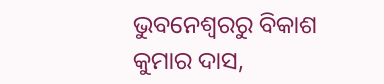ଭୁବନେଶ୍ବରରୁ ବିକାଶ କୁମାର ଦାସ,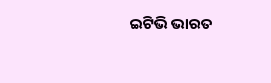ଇଟିଭି ଭାରତ